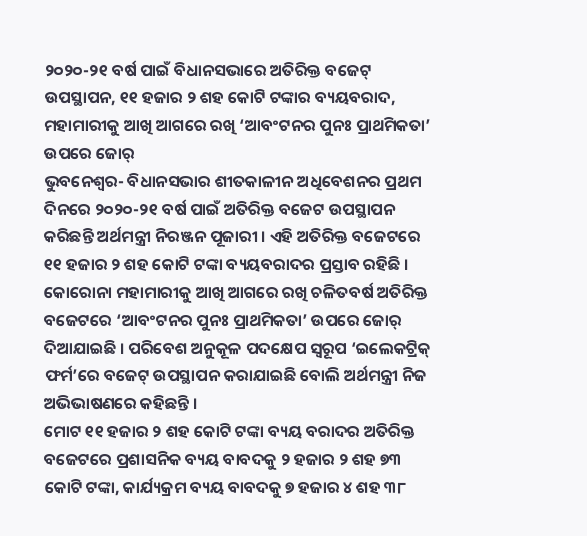୨୦୨୦-୨୧ ବର୍ଷ ପାଇଁ ବିଧାନସଭାରେ ଅତିରିକ୍ତ ବଜେଟ୍ ଉପସ୍ଥାପନ, ୧୧ ହଜାର ୨ ଶହ କୋଟି ଟଙ୍କାର ବ୍ୟୟବରାଦ, ମହାମାରୀକୁ ଆଖି ଆଗରେ ରଖି ‘ଆବଂଟନର ପୁନଃ ପ୍ରାଥମିକତା’ ଉପରେ ଜୋର୍
ଭୁବନେଶ୍ୱର- ବିଧାନସଭାର ଶୀତକାଳୀନ ଅଧିବେଶନର ପ୍ରଥମ ଦିନରେ ୨୦୨୦-୨୧ ବର୍ଷ ପାଇଁ ଅତିରିକ୍ତ ବଜେଟ ଉପସ୍ଥାପନ କରିଛନ୍ତି ଅର୍ଥମନ୍ତ୍ରୀ ନିରଞ୍ଜନ ପୂଜାରୀ । ଏହି ଅତିରିକ୍ତ ବଜେଟରେ ୧୧ ହଜାର ୨ ଶହ କୋଟି ଟଙ୍କା ବ୍ୟୟବରାଦର ପ୍ରସ୍ତାବ ରହିଛି । କୋରୋନା ମହାମାରୀକୁ ଆଖି ଆଗରେ ରଖି ଚଳିତବର୍ଷ ଅତିରିକ୍ତ ବଜେଟରେ ‘ଆବଂଟନର ପୁନଃ ପ୍ରାଥମିକତା’ ଉପରେ ଜୋର୍ ଦିଆଯାଇଛି । ପରିବେଶ ଅନୁକୂଳ ପଦକ୍ଷେପ ସ୍ୱରୂପ ‘ଇଲେକଟ୍ରିକ୍ ଫର୍ମ’ରେ ବଜେଟ୍ ଉପସ୍ଥାପନ କରାଯାଇଛି ବୋଲି ଅର୍ଥମନ୍ତ୍ରୀ ନିଜ ଅଭିଭାଷଣରେ କହିଛନ୍ତି ।
ମୋଟ ୧୧ ହଜାର ୨ ଶହ କୋଟି ଟଙ୍କା ବ୍ୟୟ ବରାଦର ଅତିରିକ୍ତ ବଜେଟରେ ପ୍ରଶାସନିକ ବ୍ୟୟ ବାବଦକୁ ୨ ହଜାର ୨ ଶହ ୭୩ କୋଟି ଟଙ୍କା, କାର୍ଯ୍ୟକ୍ରମ ବ୍ୟୟ ବାବଦକୁ ୭ ହଜାର ୪ ଶହ ୩୮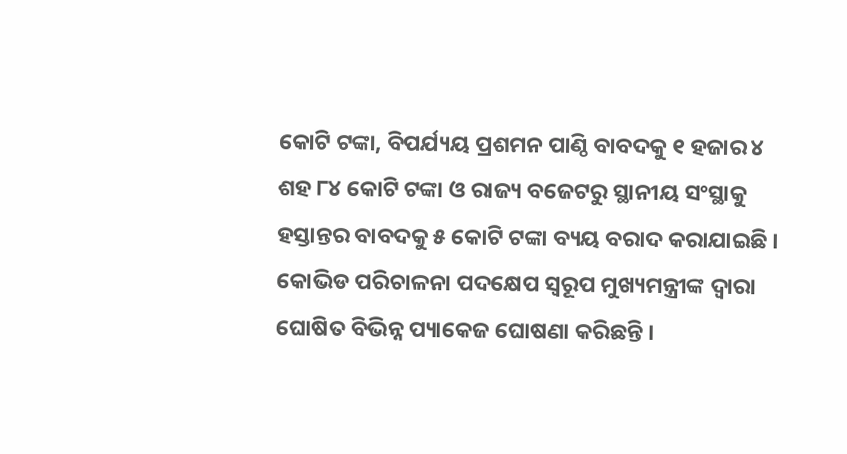କୋଟି ଟଙ୍କା, ବିପର୍ଯ୍ୟୟ ପ୍ରଶମନ ପାଣ୍ଠି ବାବଦକୁ ୧ ହଜାର ୪ ଶହ ୮୪ କୋଟି ଟଙ୍କା ଓ ରାଜ୍ୟ ବଜେଟରୁ ସ୍ଥାନୀୟ ସଂସ୍ଥାକୁ ହସ୍ତାନ୍ତର ବାବଦକୁ ୫ କୋଟି ଟଙ୍କା ବ୍ୟୟ ବରାଦ କରାଯାଇଛି ।
କୋଭିଡ ପରିଚାଳନା ପଦକ୍ଷେପ ସ୍ୱରୂପ ମୁଖ୍ୟମନ୍ତ୍ରୀଙ୍କ ଦ୍ୱାରା ଘୋଷିତ ବିଭିନ୍ନ ପ୍ୟାକେଜ ଘୋଷଣା କରିଛନ୍ତି ।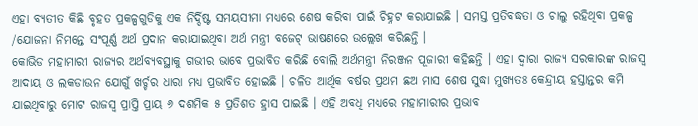ଏହା ବ୍ୟତୀତ କିଛି ବୃହତ ପ୍ରକଳ୍ପଗୁଡିକୁ ଏକ ନିର୍ଦ୍ଦିଷ୍ଟ ସମୟସୀମା ମଧ୍ୟରେ ଶେଷ କରିବା ପାଇଁ ଚିହ୍ନଟ କରାଯାଇଛି । ସମସ୍ତ ପ୍ରତିବଦ୍ଧତା ଓ ଚାଲୁ ରହିଥିବା ପ୍ରକଳ୍ପ /ଯୋଜନା ନିମନ୍ତେ ସଂପୂର୍ଣ୍ଣ ଅର୍ଥ ପ୍ରଦାନ କରାଯାଇଥିବା ଅର୍ଥ ମନ୍ତ୍ରୀ ବଜେଟ୍ ଭାଷଣରେ ଉଲ୍ଲେଖ କରିଛନ୍ତି ।
କୋଭିଡ ମହାମାରୀ ରାଜ୍ୟର ଅର୍ଥବ୍ୟବସ୍ଥାକୁ ଗଭୀର ଭାବେ ପ୍ରଭାବିତ କରିଛି ବୋଲି ଅର୍ଥମନ୍ତ୍ରୀ ନିରଞ୍ଜନ ପୂଜାରୀ କହିଛନ୍ତି । ଏହା ଦ୍ୱାରା ରାଜ୍ୟ ସରକାରଙ୍କ ରାଜସ୍ୱ ଆଦାୟ ଓ ଲକଡାଉନ ଯୋଗୁଁ ଖର୍ଚ୍ଚର ଧାରା ମଧ୍ୟ ପ୍ରଭାବିତ ହୋଇଛି । ଚଳିତ ଆର୍ଥିକ ବର୍ଷର ପ୍ରଥମ ଛଅ ମାସ ଶେଷ ସୁଦ୍ଧା ମୁଖ୍ୟତଃ କେନ୍ଦ୍ରୀୟ ହସ୍ତାନ୍ତର କମି ଯାଇଥିବାରୁ ମୋଟ ରାଜସ୍ୱ ପ୍ରାପ୍ତି ପ୍ରାୟ ୬ ଦଶମିକ ୫ ପ୍ରତିଶତ ହ୍ରାସ ପାଇଛି । ଏହି ଅବଧି ମଧ୍ୟରେ ମହାମାରୀର ପ୍ରଭାବ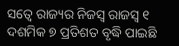ସତ୍ୱେ ରାଜ୍ୟର ନିଜସ୍ୱ ରାଜସ୍ୱ ୧ ଦଶମିକ ୭ ପ୍ରତିଶତ ବୃଦ୍ଧି ପାଇଛି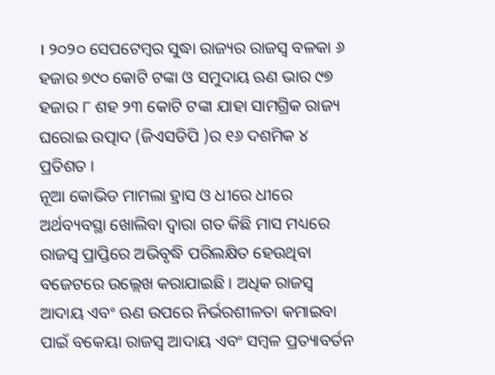। ୨୦୨୦ ସେପଟେମ୍ବର ସୁଦ୍ଧା ରାଜ୍ୟର ରାଜସ୍ୱ ବଳକା ୬ ହଜାର ୭୯୦ କୋଟି ଟଙ୍କା ଓ ସମୁଦାୟ ଋଣ ଭାର ୯୭ ହଜାର ୮ ଶହ ୨୩ କୋଟି ଟଙ୍କା ଯାହା ସାମଗ୍ରିକ ରାଜ୍ୟ ଘରୋଇ ଉତ୍ପାଦ (ଜିଏସଡିପି )ର ୧୬ ଦଶମିକ ୪ ପ୍ରତିଶତ ।
ନୂଆ କୋଭିଡ ମାମଲା ହ୍ରାସ ଓ ଧୀରେ ଧୀରେ ଅର୍ଥବ୍ୟବସ୍ଥା ଖୋଲିବା ଦ୍ୱାରା ଗତ କିଛି ମାସ ମଧ୍ୟରେ ରାଜସ୍ୱ ପ୍ରାପ୍ତିରେ ଅଭିବୃଦ୍ଧି ପରିଲକ୍ଷିତ ହେଉଥିବା ବଜେଟରେ ଉଲ୍ଲେଖ କରାଯାଇଛି । ଅଧିକ ରାଜସ୍ୱ ଆଦାୟ ଏବଂ ଋଣ ଉପରେ ନିର୍ଭରଶୀଳତା କମାଇବା ପାଇଁ ବକେୟା ରାଜସ୍ୱ ଆଦାୟ ଏବଂ ସମ୍ବଳ ପ୍ରତ୍ୟାବର୍ତନ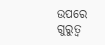ଉପରେ ଗୁରୁତ୍ୱ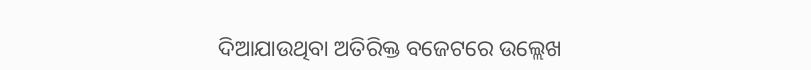ଦିଆଯାଉଥିବା ଅତିରିକ୍ତ ବଜେଟରେ ଉଲ୍ଲେଖ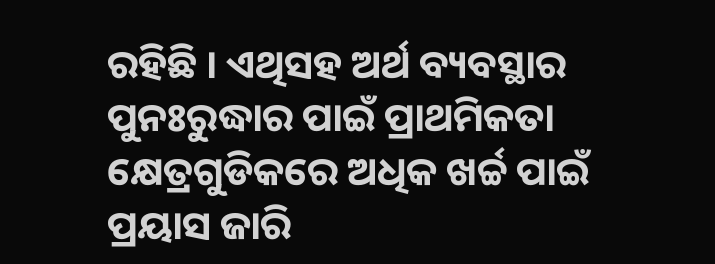ରହିଛି । ଏଥିସହ ଅର୍ଥ ବ୍ୟବସ୍ଥାର ପୁନଃରୁଦ୍ଧାର ପାଇଁ ପ୍ରାଥମିକତା କ୍ଷେତ୍ରଗୁଡିକରେ ଅଧିକ ଖର୍ଚ୍ଚ ପାଇଁ ପ୍ରୟାସ ଜାରି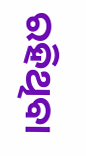ରହିଥିବା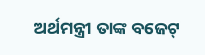ଅର୍ଥମନ୍ତ୍ରୀ ତାଙ୍କ ବଜେଟ୍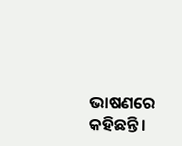ଭାଷଣରେ କହିଛନ୍ତି ।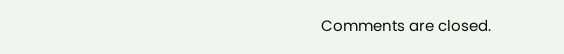Comments are closed.